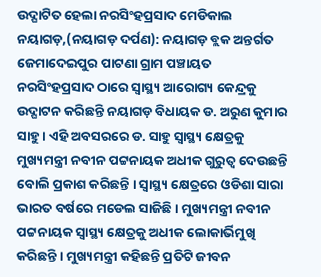ଉଦ୍ଘାଟିତ ହେଲା ନରସିଂହପ୍ରସାଦ ମେଡିକାଲ
ନୟାଗଡ଼,(ନୟାଗଡ଼ ଦର୍ପଣ): ନୟାଗଡ଼ ବ୍ଲକ ଅନ୍ତର୍ଗତ ଜେମାଦେଇପୁର ପାଟଣା ଗ୍ରାମ ପଞ୍ଚାୟତ ନରସିଂହପ୍ରସାଦ ଠାରେ ସ୍ୱାସ୍ଥ୍ୟ ଆରୋଗ୍ୟ କେନ୍ଦ୍ରକୁ ଉଦ୍ଘାଟନ କରିଛନ୍ତି ନୟାଗଡ଼ ବିଧାୟକ ଡ. ଅରୁଣ କୁମାର ସାହୁ । ଏହି ଅବସରରେ ଡ. ସାହୁ ସ୍ୱାସ୍ଥ୍ୟ କ୍ଷେତ୍ରକୁ ମୁଖ୍ୟମନ୍ତ୍ରୀ ନବୀନ ପଟ୍ଟନାୟକ ଅଧୀକ ଗୁରୁତ୍ୱ ଦେଉଛନ୍ତି ବୋଲି ପ୍ରକାଶ କରିଛନ୍ତି । ସ୍ୱାସ୍ଥ୍ୟ କ୍ଷେତ୍ରରେ ଓଡିଶା ସାରା ଭାରତ ବର୍ଷରେ ମଡେଲ ସାଜିଛି । ମୁଖ୍ୟମନ୍ତ୍ରୀ ନବୀନ ପଟ୍ଟନାୟକ ସ୍ୱାସ୍ଥ୍ୟ କ୍ଷେତ୍ରକୁ ଅଧୀକ ଲୋକାର୍ଭିମୁଖି କରିଛନ୍ତି । ମୁଖ୍ୟମନ୍ତ୍ରୀ କହିଛନ୍ତି ପ୍ରତିଟି ଜୀବନ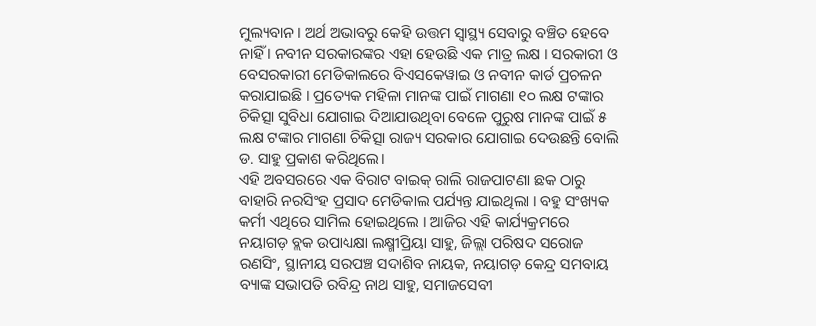ମୁଲ୍ୟବାନ । ଅର୍ଥ ଅଭାବରୁ କେହି ଉତ୍ତମ ସ୍ୱାସ୍ଥ୍ୟ ସେବାରୁ ବଞ୍ଚିତ ହେବେ ନାହିଁ । ନବୀନ ସରକାରଙ୍କର ଏହା ହେଉଛି ଏକ ମାତ୍ର ଲକ୍ଷ । ସରକାରୀ ଓ ବେସରକାରୀ ମେଡିକାଲରେ ବିଏସକେୱାଇ ଓ ନବୀନ କାର୍ଡ ପ୍ରଚଳନ କରାଯାଇଛି । ପ୍ରତ୍ୟେକ ମହିଳା ମାନଙ୍କ ପାଇଁ ମାଗଣା ୧୦ ଲକ୍ଷ ଟଙ୍କାର ଚିକିତ୍ସା ସୁବିଧା ଯୋଗାଇ ଦିଆଯାଉଥିବା ବେଳେ ପୁରୁଷ ମାନଙ୍କ ପାଇଁ ୫ ଲକ୍ଷ ଟଙ୍କାର ମାଗଣା ଚିକିତ୍ସା ରାଜ୍ୟ ସରକାର ଯୋଗାଇ ଦେଉଛନ୍ତି ବୋଲି ଡ. ସାହୁ ପ୍ରକାଶ କରିଥିଲେ।
ଏହି ଅବସରରେ ଏକ ବିରାଟ ବାଇକ୍ ରାଲି ରାଜପାଟଣା ଛକ ଠାରୁ ବାହାରି ନରସିଂହ ପ୍ରସାଦ ମେଡିକାଲ ପର୍ଯ୍ୟନ୍ତ ଯାଇଥିଲା । ବହୁ ସଂଖ୍ୟକ କର୍ମୀ ଏଥିରେ ସାମିଲ ହୋଇଥିଲେ । ଆଜିର ଏହି କାର୍ଯ୍ୟକ୍ରମରେ ନୟାଗଡ଼ ବ୍ଲକ ଉପାଧ୍ୟକ୍ଷା ଲକ୍ଷ୍ମୀପ୍ରିୟା ସାହୁ, ଜିଲ୍ଲା ପରିଷଦ ସରୋଜ ରଣସିଂ, ସ୍ଥାନୀୟ ସରପଞ୍ଚ ସଦାଶିବ ନାୟକ, ନୟାଗଡ଼ କେନ୍ଦ୍ର ସମବାୟ ବ୍ୟାଙ୍କ ସଭାପତି ରବିନ୍ଦ୍ର ନାଥ ସାହୁ, ସମାଜସେବୀ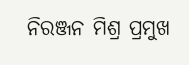ନିରଞ୍ଜନ ମିଶ୍ର ପ୍ରମୁଖ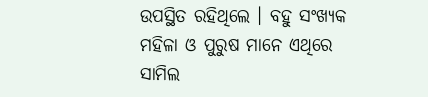ଉପସ୍ଥିତ ରହିଥିଲେ । ବହୁ ସଂଖ୍ୟକ ମହିଳା ଓ ପୁରୁଷ ମାନେ ଏଥିରେ ସାମିଲ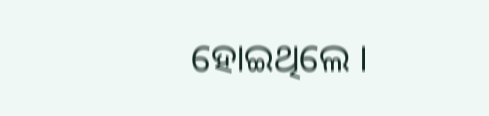ହୋଇଥିଲେ ।